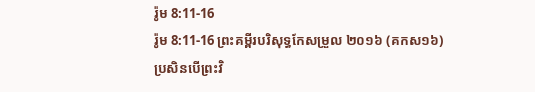រ៉ូម 8:11-16
រ៉ូម 8:11-16 ព្រះគម្ពីរបរិសុទ្ធកែសម្រួល ២០១៦ (គកស១៦)
ប្រសិនបើព្រះវិ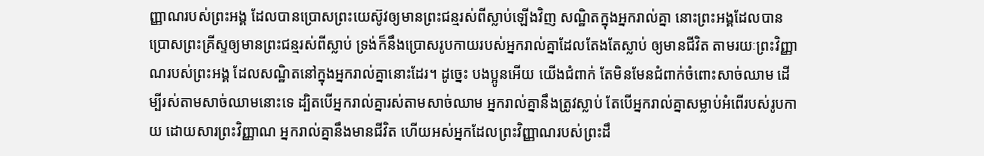ញ្ញាណរបស់ព្រះអង្គ ដែលបានប្រោសព្រះយេស៊ូវឲ្យមានព្រះជន្មរស់ពីស្លាប់ឡើងវិញ សណ្ឋិតក្នុងអ្នករាល់គ្នា នោះព្រះអង្គដែលបានប្រោសព្រះគ្រីស្ទឲ្យមានព្រះជន្មរស់ពីស្លាប់ ទ្រង់ក៏នឹងប្រោសរូបកាយរបស់អ្នករាល់គ្នាដែលតែងតែស្លាប់ ឲ្យមានជីវិត តាមរយៈព្រះវិញ្ញាណរបស់ព្រះអង្គ ដែលសណ្ឋិតនៅក្នុងអ្នករាល់គ្នានោះដែរ។ ដូច្នេះ បងប្អូនអើយ យើងជំពាក់ តែមិនមែនជំពាក់ចំពោះសាច់ឈាម ដើម្បីរស់តាមសាច់ឈាមនោះទេ ដ្បិតបើអ្នករាល់គ្នារស់តាមសាច់ឈាម អ្នករាល់គ្នានឹងត្រូវស្លាប់ តែបើអ្នករាល់គ្នាសម្លាប់អំពើរបស់រូបកាយ ដោយសារព្រះវិញ្ញាណ អ្នករាល់គ្នានឹងមានជីវិត ហើយអស់អ្នកដែលព្រះវិញ្ញាណរបស់ព្រះដឹ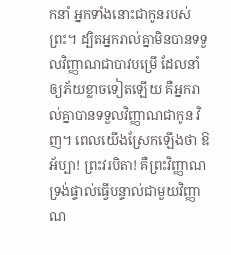កនាំ អ្នកទាំងនោះជាកូនរបស់ព្រះ។ ដ្បិតអ្នករាល់គ្នាមិនបានទទួលវិញ្ញាណជាបាវបម្រើ ដែលនាំឲ្យភ័យខ្លាចទៀតឡើយ គឺអ្នករាល់គ្នាបានទទួលវិញ្ញាណជាកូន វិញ។ ពេលយើងស្រែកឡើងថា ឱអ័ប្បា! ព្រះវរបិតា! គឺព្រះវិញ្ញាណទ្រង់ផ្ទាល់ធ្វើបន្ទាល់ជាមួយវិញ្ញាណ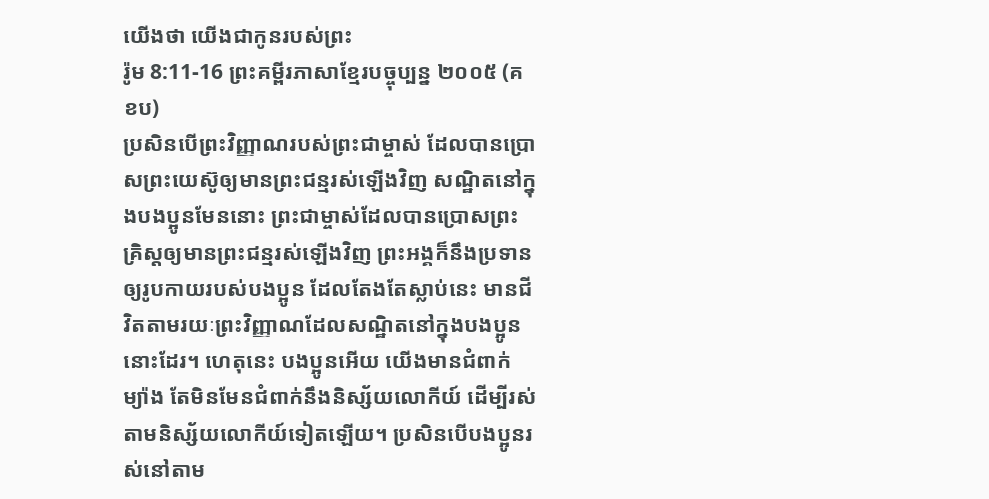យើងថា យើងជាកូនរបស់ព្រះ
រ៉ូម 8:11-16 ព្រះគម្ពីរភាសាខ្មែរបច្ចុប្បន្ន ២០០៥ (គខប)
ប្រសិនបើព្រះវិញ្ញាណរបស់ព្រះជាម្ចាស់ ដែលបានប្រោសព្រះយេស៊ូឲ្យមានព្រះជន្មរស់ឡើងវិញ សណ្ឋិតនៅក្នុងបងប្អូនមែននោះ ព្រះជាម្ចាស់ដែលបានប្រោសព្រះគ្រិស្តឲ្យមានព្រះជន្មរស់ឡើងវិញ ព្រះអង្គក៏នឹងប្រទានឲ្យរូបកាយរបស់បងប្អូន ដែលតែងតែស្លាប់នេះ មានជីវិតតាមរយៈព្រះវិញ្ញាណដែលសណ្ឋិតនៅក្នុងបងប្អូននោះដែរ។ ហេតុនេះ បងប្អូនអើយ យើងមានជំពាក់ម្យ៉ាង តែមិនមែនជំពាក់នឹងនិស្ស័យលោកីយ៍ ដើម្បីរស់តាមនិស្ស័យលោកីយ៍ទៀតឡើយ។ ប្រសិនបើបងប្អូនរស់នៅតាម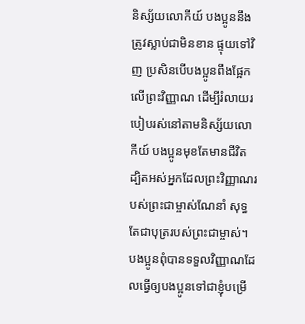និស្ស័យលោកីយ៍ បងប្អូននឹងត្រូវស្លាប់ជាមិនខាន ផ្ទុយទៅវិញ ប្រសិនបើបងប្អូនពឹងផ្អែកលើព្រះវិញ្ញាណ ដើម្បីរំលាយរបៀបរស់នៅតាមនិស្ស័យលោកីយ៍ បងប្អូនមុខតែមានជីវិត ដ្បិតអស់អ្នកដែលព្រះវិញ្ញាណរបស់ព្រះជាម្ចាស់ណែនាំ សុទ្ធតែជាបុត្ររបស់ព្រះជាម្ចាស់។ បងប្អូនពុំបានទទួលវិញ្ញាណដែលធ្វើឲ្យបងប្អូនទៅជាខ្ញុំបម្រើ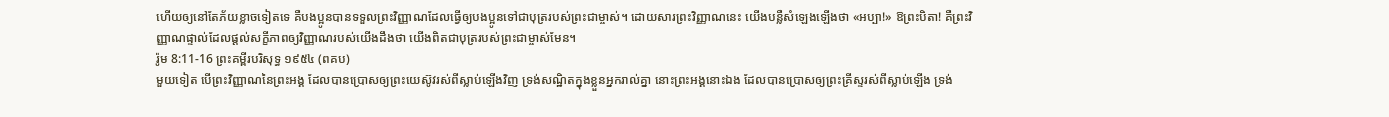ហើយឲ្យនៅតែភ័យខ្លាចទៀតទេ គឺបងប្អូនបានទទួលព្រះវិញ្ញាណដែលធ្វើឲ្យបងប្អូនទៅជាបុត្ររបស់ព្រះជាម្ចាស់។ ដោយសារព្រះវិញ្ញាណនេះ យើងបន្លឺសំឡេងឡើងថា «អប្បា!» ឱព្រះបិតា! គឺព្រះវិញ្ញាណផ្ទាល់ដែលផ្ដល់សក្ខីភាពឲ្យវិញ្ញាណរបស់យើងដឹងថា យើងពិតជាបុត្ររបស់ព្រះជាម្ចាស់មែន។
រ៉ូម 8:11-16 ព្រះគម្ពីរបរិសុទ្ធ ១៩៥៤ (ពគប)
មួយទៀត បើព្រះវិញ្ញាណនៃព្រះអង្គ ដែលបានប្រោសឲ្យព្រះយេស៊ូវរស់ពីស្លាប់ឡើងវិញ ទ្រង់សណ្ឋិតក្នុងខ្លួនអ្នករាល់គ្នា នោះព្រះអង្គនោះឯង ដែលបានប្រោសឲ្យព្រះគ្រីស្ទរស់ពីស្លាប់ឡើង ទ្រង់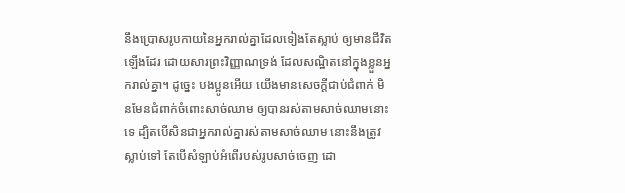នឹងប្រោសរូបកាយនៃអ្នករាល់គ្នាដែលទៀងតែស្លាប់ ឲ្យមានជីវិតឡើងដែរ ដោយសារព្រះវិញ្ញាណទ្រង់ ដែលសណ្ឋិតនៅក្នុងខ្លួនអ្នករាល់គ្នា។ ដូច្នេះ បងប្អូនអើយ យើងមានសេចក្ដីជាប់ជំពាក់ មិនមែនជំពាក់ចំពោះសាច់ឈាម ឲ្យបានរស់តាមសាច់ឈាមនោះទេ ដ្បិតបើសិនជាអ្នករាល់គ្នារស់តាមសាច់ឈាម នោះនឹងត្រូវស្លាប់ទៅ តែបើសំឡាប់អំពើរបស់រូបសាច់ចេញ ដោ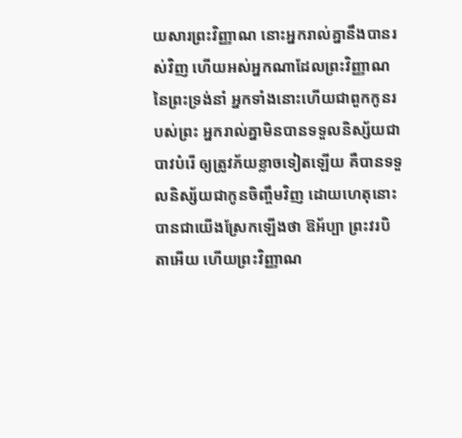យសារព្រះវិញ្ញាណ នោះអ្នករាល់គ្នានឹងបានរស់វិញ ហើយអស់អ្នកណាដែលព្រះវិញ្ញាណនៃព្រះទ្រង់នាំ អ្នកទាំងនោះហើយជាពួកកូនរបស់ព្រះ អ្នករាល់គ្នាមិនបានទទួលនិស្ស័យជាបាវបំរើ ឲ្យត្រូវភ័យខ្លាចទៀតឡើយ គឺបានទទួលនិស្ស័យជាកូនចិញ្ចឹមវិញ ដោយហេតុនោះបានជាយើងស្រែកឡើងថា ឱអ័ប្បា ព្រះវរបិតាអើយ ហើយព្រះវិញ្ញាណ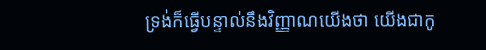ទ្រង់ក៏ធ្វើបន្ទាល់នឹងវិញ្ញាណយើងថា យើងជាកូ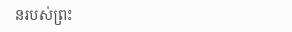នរបស់ព្រះ